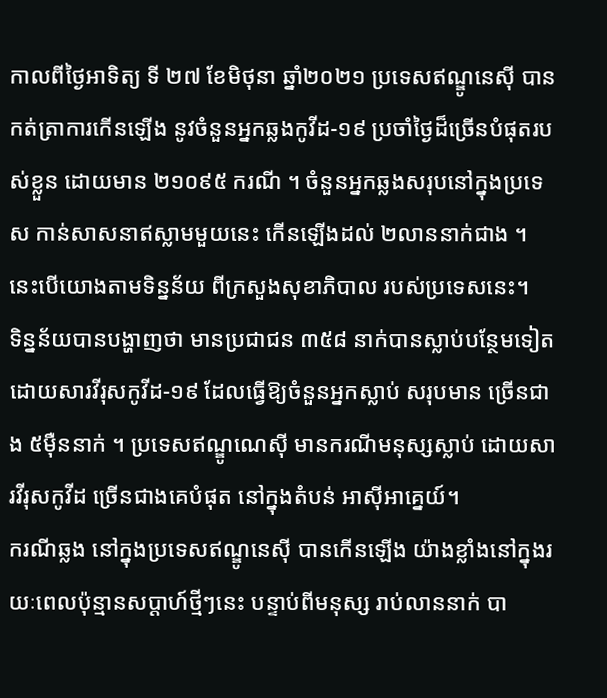កាលពីថ្ងៃអាទិត្យ ទី ២៧ ខែមិថុនា ឆ្នាំ២០២១ ប្រទេសឥណ្ឌូនេស៊ី បានកត់ត្រាការកើនឡើង នូវចំនួនអ្នកឆ្លងកូវីដ-១៩ ប្រចាំថ្ងៃដ៏ច្រើនបំផុតរបស់ខ្លួន ដោយមាន ២១០៩៥ ករណី ។ ចំនួនអ្នកឆ្លងសរុបនៅក្នុងប្រទេស កាន់សាសនាឥស្លាមមួយនេះ កើនឡើងដល់ ២លាននាក់ជាង ។ នេះបើយោងតាមទិន្នន័យ ពីក្រសួងសុខាភិបាល របស់ប្រទេសនេះ។
ទិន្នន័យបានបង្ហាញថា មានប្រជាជន ៣៥៨ នាក់បានស្លាប់បន្ថែមទៀត ដោយសារវីរុសកូវីដ-១៩ ដែលធ្វើឱ្យចំនួនអ្នកស្លាប់ សរុបមាន ច្រើនជាង ៥ម៉ឺននាក់ ។ ប្រទេសឥណ្ឌូណេស៊ី មានករណីមនុស្សស្លាប់ ដោយសារវីរុសកូវីដ ច្រើនជាងគេបំផុត នៅក្នុងតំបន់ អាស៊ីអាគ្នេយ៍។
ករណីឆ្លង នៅក្នុងប្រទេសឥណ្ឌូនេស៊ី បានកើនឡើង យ៉ាងខ្លាំងនៅក្នុងរយៈពេលប៉ុន្មានសប្តាហ៍ថ្មីៗនេះ បន្ទាប់ពីមនុស្ស រាប់លាននាក់ បា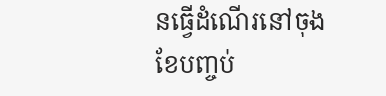នធ្វើដំណើរនៅចុង ខែបញ្ចប់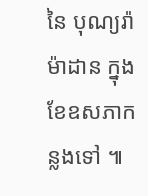នៃ បុណ្យរ៉ាម៉ាដាន ក្នុងខែឧសភាកន្លងទៅ ៕